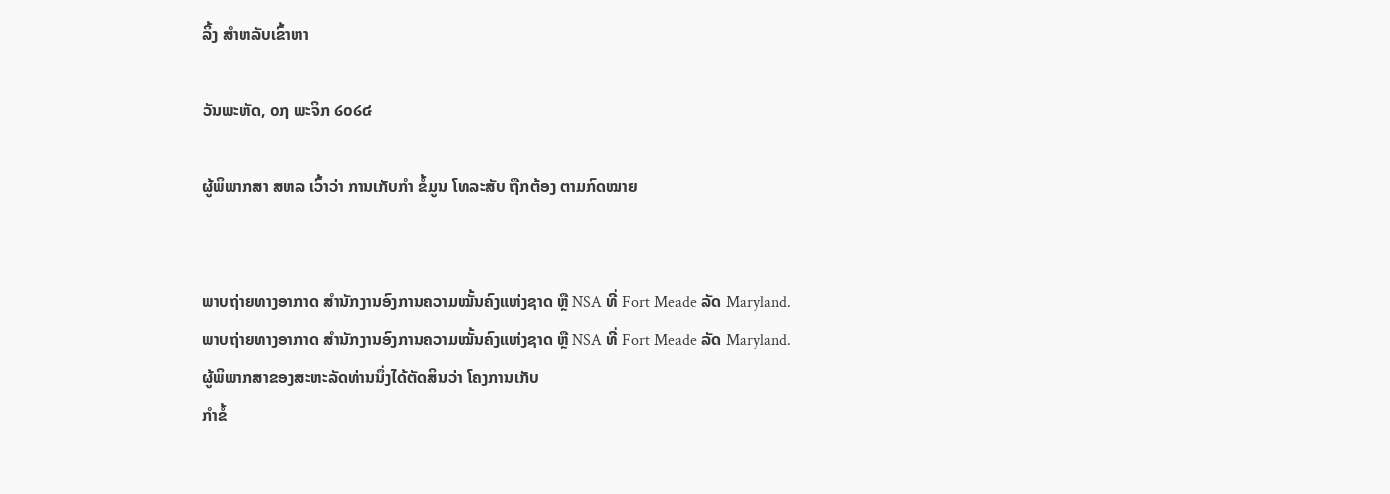ລິ້ງ ສຳຫລັບເຂົ້າຫາ

ວັນພະຫັດ, ໐໗ ພະຈິກ ໒໐໒໔

ຜູ້ພິພາກສາ ສຫລ ເວົ້າວ່າ ການເກັບກຳ ຂໍ້ມູນ ໂທລະສັບ ຖືກຕ້ອງ ຕາມກົດໝາຍ


ພາບຖ່າຍທາງອາກາດ ສຳນັກງານອົງການຄວາມໝັ້ນຄົງແຫ່ງຊາດ ຫຼື NSA ທີ່ Fort Meade ລັດ Maryland.
ພາບຖ່າຍທາງອາກາດ ສຳນັກງານອົງການຄວາມໝັ້ນຄົງແຫ່ງຊາດ ຫຼື NSA ທີ່ Fort Meade ລັດ Maryland.
ຜູ້ພິພາກສາຂອງສະຫະລັດທ່ານນຶ່ງໄດ້ຕັດສິນວ່າ ໂຄງການເກັບ
ກຳຂໍ້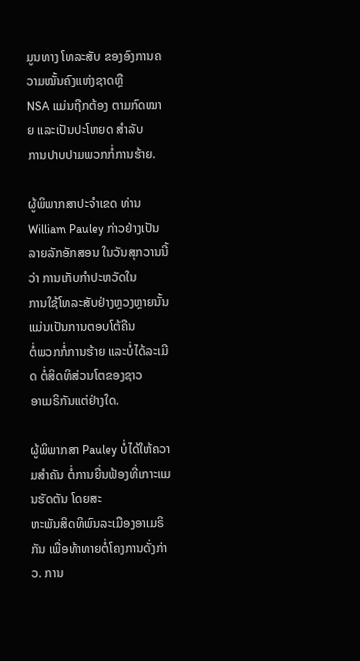ມູນທາງ ໂທລະສັບ ຂອງອົງການຄວາມໝັ້ນຄົງແຫ່ງຊາດຫຼື
NSA ແມ່ນຖືກຕ້ອງ ຕາມກົດໝາຍ ແລະເປັນປະໂຫຍດ ສຳລັບ
ການປາບປາມພວກກໍ່ການຮ້າຍ.

ຜູ້ພິພາກສາປະຈຳເຂດ ທ່ານ William Pauley ກ່າວຢ່າງເປັນ
ລາຍລັກອັກສອນ ໃນວັນສຸກວານນີ້ວ່າ ການເກັບກຳປະຫວັດໃນ
ການໃຊ້ໂທລະສັບຢ່າງຫຼວງຫຼາຍນັ້ນແມ່ນເປັນການຕອບໂຕ້ຄືນ
ຕໍ່ພວກກໍ່ການຮ້າຍ ແລະບໍ່ໄດ້ລະເມີດ ຕໍ່ສິດທິສ່ວນໂຕຂອງຊາວ
ອາເມຣິກັນແຕ່ຢ່າງໃດ.

ຜູ້ພິພາກສາ Pauley ບໍ່ໄດ້ໃຫ້ຄວາມສຳຄັນ ຕໍ່ການຍື່ນຟ້ອງທີ່ເກາະແມນຮັດຕັນ ໂດຍສະ
ຫະພັນສິດທິພົນລະເມືອງອາເມຣິກັນ ເພື່ອທ້າທາຍຕໍ່ໂຄງການດັ່ງກ່າວ. ການ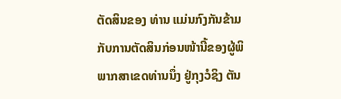ຕັດສິນຂອງ ທ່ານ ແມ່ນກົງກັນຂ້າມກັບການຕັດສິນກ່ອນໜ້ານີ້ຂອງຜູ້ພິພາກສາເຂດທ່ານນຶ່ງ ຢູ່ກຸງວໍຊິງ ຕັນ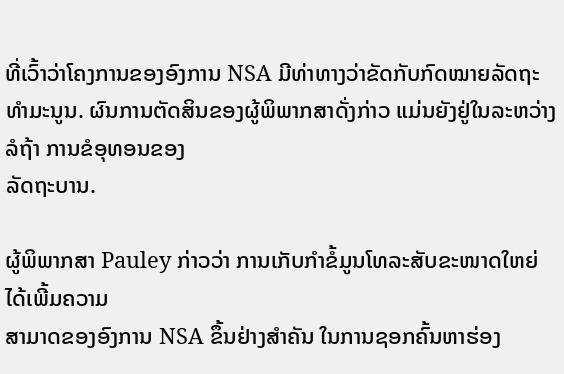ທີ່ເວົ້າວ່າໂຄງການຂອງອົງການ NSA ມີທ່າທາງວ່າຂັດກັບກົດໝາຍລັດຖະທຳມະນູນ. ຜົນການຕັດສິນຂອງຜູ້ພິພາກສາດັ່ງກ່າວ ແມ່ນຍັງຢູ່ໃນລະຫວ່າງລໍຖ້າ ການຂໍອຸທອນຂອງ
ລັດຖະບານ.

ຜູ້ພິພາກສາ Pauley ກ່າວວ່າ ການເກັບກຳຂໍ້ມູນໂທລະສັບຂະໜາດໃຫຍ່ ໄດ້ເພີ້ມຄວາມ
ສາມາດຂອງອົງການ NSA ຂຶ້ນຢ່າງສຳຄັນ ໃນການຊອກຄົ້ນຫາຮ່ອງ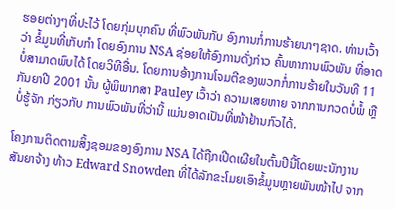ຮອຍຕ່າງໆທີ່ປະໄວ້ ໂດຍກຸ່ມບຸກຄົນ ທີ່ພົວພັນກັບ ອົງການກໍ່ການຮ້າຍນາໆຊາດ. ທ່ານເວົ້າວ່າ ຂໍ້ມູນທີ່ເກັບກຳ ໂດຍອົງການ NSA ຊ່ອຍໃຫ້ອົງການດັ່ງກ່າວ ຄົ້ນຫາການພົວພັນ ທີ່ອາດບໍ່ສາມາດພົບໄດ້ ໂດຍວິທີອື່ນ. ໂດຍການອ້າງການໂຈມຕີຂອງພວກກໍ່ການຮ້າຍໃນວັນທີ 11 ກັນຍາປີ 2001 ນັ້ນ ຜູ້ພິພາກສາ Pauley ເວົ້າວ່າ ຄວາມເສຍຫາຍ ຈາກການກວດບໍ່ພໍ້ ຫຼືບໍ່ຮູ້ຈັກ ກ່ຽວກັບ ການພົວພັນທີ່ວ່ານີ້ ແມ່ນອາດເປັນທີ່ໜ້າຢ້ານກົວໄດ້.

ໂຄງການຕິດຕາມສິ້ງຊອມຂອງອົງການ NSA ໄດ້ຖືກເປີດເຜີຍໃນຕົ້ນປີນີ້ໂດຍພະນັກງານ ສັນຍາຈ້າງ ທ້າວ Edward Snowden ທີ່ໄດ້ລັກຂະໂມຍເອົາຂໍ້ມູນຫຼາຍພັນໜ້າໄປ ຈາກ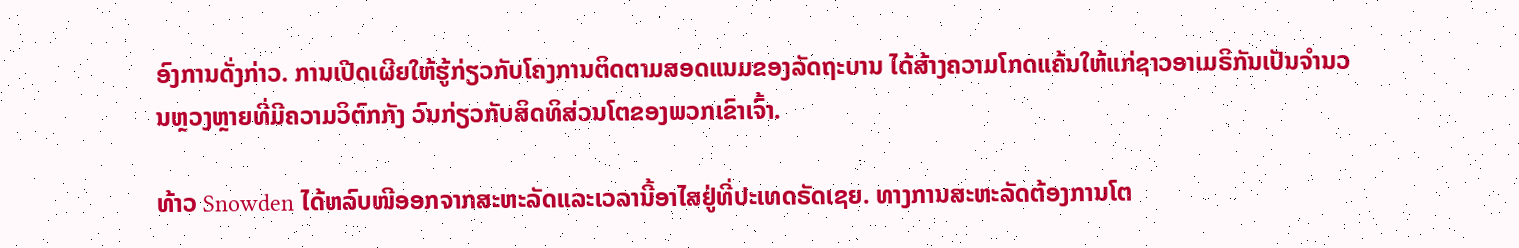ອົງການດັ່ງກ່າວ. ການເປີດເຜີຍໃຫ້ຮູ້ກ່ຽວກັບໂຄງການຕິດຕາມສອດແນມຂອງລັດຖະບານ ໄດ້ສ້າງຄວາມໂກດແຄ້ນໃຫ້ແກ່ຊາວອາເມຣິກັນເປັນຈຳນວນຫຼວງຫຼາຍທີ່ມີຄວາມວິຕົກກັງ ວົນກ່ຽວກັບສິດທິສ່ວນໂຕຂອງພວກເຂົາເຈົ້າ.

ທ້າວ Snowden ໄດ້ຫລົບໜີອອກຈາກສະຫະລັດແລະເວລານີ້ອາໄສຢູ່ທີ່ປະເທດຣັດເຊຍ. ທາງການສະຫະລັດຕ້ອງການໂຕ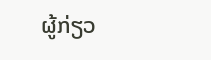ຜູ້ກ່ຽວ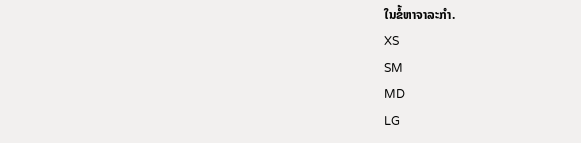ໃນຂໍ້ຫາຈາລະກຳ.
XS
SM
MD
LG